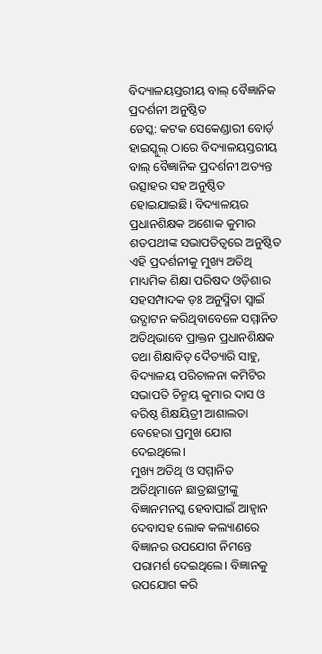ବିଦ୍ୟାଳୟସ୍ତରୀୟ ବାଲ୍ ବୈଜ୍ଞାନିକ ପ୍ରଦର୍ଶନୀ ଅନୁଷ୍ଠିତ
ଡେସ୍କ: କଟକ ସେକେଣ୍ଡାରୀ ବୋର୍ଡ଼ ହାଇସ୍କୁଲ୍ ଠାରେ ବିଦ୍ୟାଳୟସ୍ତରୀୟ ବାଲ୍ ବୈଜ୍ଞାନିକ ପ୍ରଦର୍ଶନୀ ଅତ୍ୟନ୍ତ ଉତ୍ସାହର ସହ ଅନୁଷ୍ଠିତ ହୋଇଯାଇଛି। ବିଦ୍ୟାଳୟର ପ୍ରଧାନଶିକ୍ଷକ ଅଶୋକ କୁମାର ଶତପଥୀଙ୍କ ସଭାପତିତ୍ୱରେ ଅନୁଷ୍ଠିତ ଏହି ପ୍ରଦର୍ଶନୀକୁ ମୁଖ୍ୟ ଅତିଥି ମାଧ୍ୟମିକ ଶିକ୍ଷା ପରିଷଦ ଓଡ଼ିଶାର ସହସମ୍ପାଦକ ଡ଼ଃ ଅନୁସ୍ମିତା ସ୍ୱାଇଁ ଉଦ୍ଘାଟନ କରିଥିବାବେଳେ ସମ୍ମାନିତ ଅତିଥିଭାବେ ପ୍ରାକ୍ତନ ପ୍ରଧାନଶିକ୍ଷକ ତଥା ଶିକ୍ଷାବିତ୍ ଦୈତ୍ୟାରି ସାହୁ, ବିଦ୍ୟାଳୟ ପରିଚାଳନା କମିଟିର ସଭାପତି ଚିନ୍ମୟ କୁମାର ଦାସ ଓ ବରିଷ୍ଠ ଶିକ୍ଷୟିତ୍ରୀ ଆଶାଲତା ବେହେରା ପ୍ରମୁଖ ଯୋଗ ଦେଇଥିଲେ।
ମୁଖ୍ୟ ଅତିଥି ଓ ସମ୍ମାନିତ ଅତିଥିମାନେ ଛାତ୍ରଛାତ୍ରୀଙ୍କୁ ବିଜ୍ଞାନମନସ୍କ ହେବାପାଇଁ ଆହ୍ୱାନ ଦେବାସହ ଲୋକ କଲ୍ୟାଣରେ ବିଜ୍ଞାନର ଉପଯୋଗ ନିମନ୍ତେ ପରାମର୍ଶ ଦେଇଥିଲେ। ବିଜ୍ଞାନକୁ ଉପଯୋଗ କରି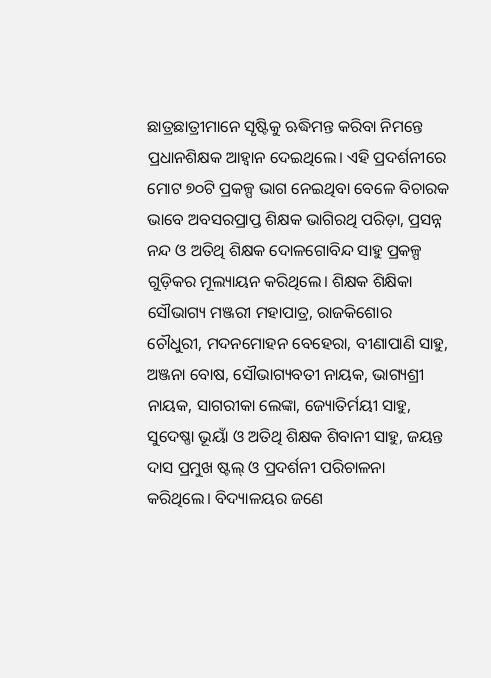ଛାତ୍ରଛାତ୍ରୀମାନେ ସୃଷ୍ଟିକୁ ଋଦ୍ଧିମନ୍ତ କରିବା ନିମନ୍ତେ ପ୍ରଧାନଶିକ୍ଷକ ଆହ୍ୱାନ ଦେଇଥିଲେ। ଏହି ପ୍ରଦର୍ଶନୀରେ ମୋଟ ୭୦ଟି ପ୍ରକଳ୍ପ ଭାଗ ନେଇଥିବା ବେଳେ ବିଚାରକ ଭାବେ ଅବସରପ୍ରାପ୍ତ ଶିକ୍ଷକ ଭାଗିରଥି ପରିଡ଼ା, ପ୍ରସନ୍ନ ନନ୍ଦ ଓ ଅତିଥି ଶିକ୍ଷକ ଦୋଳଗୋବିନ୍ଦ ସାହୁ ପ୍ରକଳ୍ପ ଗୁଡ଼ିକର ମୂଲ୍ୟାୟନ କରିଥିଲେ। ଶିକ୍ଷକ ଶିକ୍ଷିକା ସୌଭାଗ୍ୟ ମଞ୍ଜରୀ ମହାପାତ୍ର, ରାଜକିଶୋର ଚୌଧୁରୀ, ମଦନମୋହନ ବେହେରା, ବୀଣାପାଣି ସାହୁ, ଅଞ୍ଜନା ବୋଷ, ସୌଭାଗ୍ୟବତୀ ନାୟକ, ଭାଗ୍ୟଶ୍ରୀ ନାୟକ, ସାଗରୀକା ଲେଙ୍କା, ଜ୍ୟୋତିର୍ମୟୀ ସାହୁ, ସୁଦେଷ୍ଣା ଭୂୟାଁ ଓ ଅତିଥି ଶିକ୍ଷକ ଶିବାନୀ ସାହୁ, ଜୟନ୍ତ ଦାସ ପ୍ରମୁଖ ଷ୍ଟଲ୍ ଓ ପ୍ରଦର୍ଶନୀ ପରିଚାଳନା କରିଥିଲେ। ବିଦ୍ୟାଳୟର ଜଣେ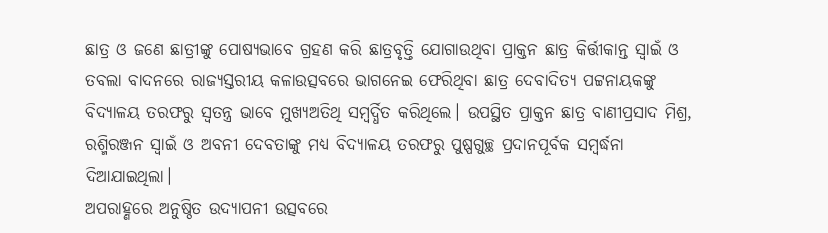ଛାତ୍ର ଓ ଜଣେ ଛାତ୍ରୀଙ୍କୁ ପୋଷ୍ୟଭାବେ ଗ୍ରହଣ କରି ଛାତ୍ରବୃତ୍ତି ଯୋଗାଉଥିବା ପ୍ରାକ୍ତନ ଛାତ୍ର କିର୍ତ୍ତୀକାନ୍ତ ସ୍ୱାଇଁ ଓ ତବଲା ବାଦନରେ ରାଜ୍ୟସ୍ତରୀୟ କଳାଉତ୍ସବରେ ଭାଗନେଇ ଫେରିଥିବା ଛାତ୍ର ଦେବାଦିତ୍ୟ ପଟ୍ଟନାୟକଙ୍କୁ ବିଦ୍ୟାଳୟ ତରଫରୁ ସ୍ୱତନ୍ତ୍ର ଭାବେ ମୁଖ୍ୟଅତିଥି ସମ୍ବର୍ଦ୍ଧିତ କରିଥିଲେ। ଉପସ୍ଥିତ ପ୍ରାକ୍ତନ ଛାତ୍ର ବାଣୀପ୍ରସାଦ ମିଶ୍ର, ରଶ୍ମିରଞ୍ଜନ ସ୍ୱାଇଁ ଓ ଅବନୀ ଦେବତାଙ୍କୁ ମଧ୍ୟ ବିଦ୍ୟାଳୟ ତରଫରୁ ପୁଷ୍ପଗୁଚ୍ଛ ପ୍ରଦାନପୂର୍ବକ ସମ୍ବର୍ଦ୍ଧନା ଦିଆଯାଇଥିଲା।
ଅପରାହ୍ଣରେ ଅନୁଷ୍ଠିତ ଉଦ୍ଯାପନୀ ଉତ୍ସବରେ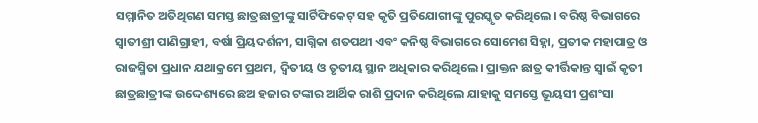ସମ୍ମାନିତ ଅତିଥିଗଣ ସମସ୍ତ ଛାତ୍ରଛାତ୍ରୀଙ୍କୁ ସାର୍ଟିଫିକେଟ୍ ସହ କୃତି ପ୍ରତିଯୋଗୀଙ୍କୁ ପୁରସ୍କୃତ କରିଥିଲେ। ବରିଷ୍ଠ ବିଭାଗରେ ସ୍ୱାତୀଶ୍ରୀ ପାଣିଗ୍ରାହୀ, ବର୍ଷା ପ୍ରିୟଦର୍ଶନୀ, ସାଗ୍ନିକା ଶତପଥୀ ଏବଂ କନିଷ୍ଠ ବିଭାଗରେ ସୋମେଶ ସିହ୍ନା, ପ୍ରତୀକ ମହାପାତ୍ର ଓ ରାଜସ୍ମିତା ପ୍ରଧାନ ଯଥାକ୍ରମେ ପ୍ରଥମ, ଦ୍ୱିତୀୟ ଓ ତୃତୀୟ ସ୍ଥାନ ଅଧିକାର କରିଥିଲେ। ପ୍ରାକ୍ତନ ଛାତ୍ର କୀର୍ତ୍ତିକାନ୍ତ ସ୍ୱାଇଁ କୃତୀ ଛାତ୍ରଛାତ୍ରୀଙ୍କ ଉଦ୍ଦେଶ୍ୟରେ ଛଅ ହଜାର ଟଙ୍କାର ଆର୍ଥିକ ରାଶି ପ୍ରଦାନ କରିଥିଲେ ଯାହାକୁ ସମସ୍ତେ ଭୂୟସୀ ପ୍ରଶଂସା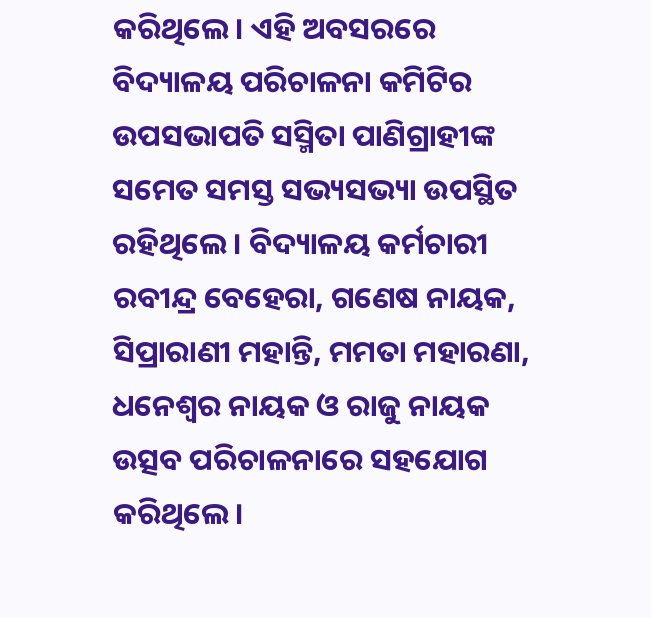କରିଥିଲେ। ଏହି ଅବସରରେ ବିଦ୍ୟାଳୟ ପରିଚାଳନା କମିଟିର ଉପସଭାପତି ସସ୍ମିତା ପାଣିଗ୍ରାହୀଙ୍କ ସମେତ ସମସ୍ତ ସଭ୍ୟସଭ୍ୟା ଉପସ୍ଥିତ ରହିଥିଲେ। ବିଦ୍ୟାଳୟ କର୍ମଚାରୀ ରବୀନ୍ଦ୍ର ବେହେରା, ଗଣେଷ ନାୟକ, ସିପ୍ରାରାଣୀ ମହାନ୍ତି, ମମତା ମହାରଣା, ଧନେଶ୍ୱର ନାୟକ ଓ ରାଜୁ ନାୟକ ଉତ୍ସବ ପରିଚାଳନାରେ ସହଯୋଗ କରିଥିଲେ।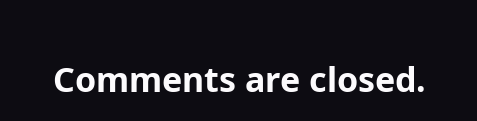Comments are closed.